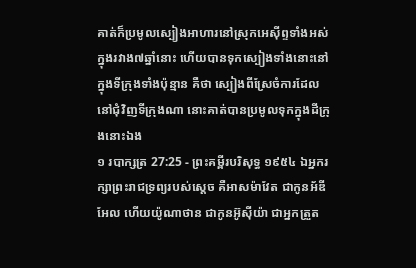គាត់ក៏ប្រមូលស្បៀងអាហារនៅស្រុកអេស៊ីព្ទទាំងអស់ក្នុងរវាង៧ឆ្នាំនោះ ហើយបានទុកស្បៀងទាំងនោះនៅក្នុងទីក្រុងទាំងប៉ុន្មាន គឺថា ស្បៀងពីស្រែចំការដែលនៅជុំវិញទីក្រុងណា នោះគាត់បានប្រមូលទុកក្នុងដីក្រុងនោះឯង
១ របាក្សត្រ 27:25 - ព្រះគម្ពីរបរិសុទ្ធ ១៩៥៤ ឯអ្នករក្សាព្រះរាជទ្រព្យរបស់ស្តេច គឺអាសម៉ាវែត ជាកូនអ័ឌីអែល ហើយយ៉ូណាថាន ជាកូនអ៊ូស៊ីយ៉ា ជាអ្នកត្រួត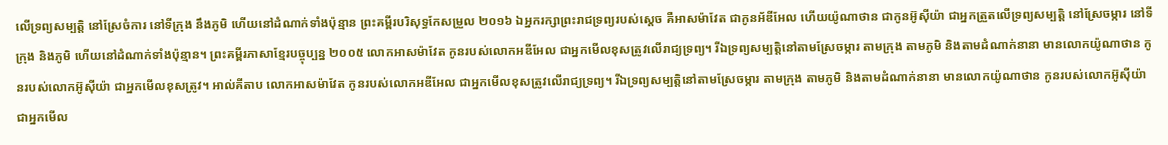លើទ្រព្យសម្បត្តិ នៅស្រែចំការ នៅទីក្រុង នឹងភូមិ ហើយនៅដំណាក់ទាំងប៉ុន្មាន ព្រះគម្ពីរបរិសុទ្ធកែសម្រួល ២០១៦ ឯអ្នករក្សាព្រះរាជទ្រព្យរបស់ស្តេច គឺអាសម៉ាវែត ជាកូនអ័ឌីអែល ហើយយ៉ូណាថាន ជាកូនអ៊ូស៊ីយ៉ា ជាអ្នកត្រួតលើទ្រព្យសម្បត្តិ នៅស្រែចម្ការ នៅទីក្រុង និងភូមិ ហើយនៅដំណាក់ទាំងប៉ុន្មាន។ ព្រះគម្ពីរភាសាខ្មែរបច្ចុប្បន្ន ២០០៥ លោកអាសម៉ាវែត កូនរបស់លោកអឌីអែល ជាអ្នកមើលខុសត្រូវលើរាជ្យទ្រព្យ។ រីឯទ្រព្យសម្បត្តិនៅតាមស្រែចម្ការ តាមក្រុង តាមភូមិ និងតាមដំណាក់នានា មានលោកយ៉ូណាថាន កូនរបស់លោកអ៊ូស៊ីយ៉ា ជាអ្នកមើលខុសត្រូវ។ អាល់គីតាប លោកអាសម៉ាវែត កូនរបស់លោកអឌីអែល ជាអ្នកមើលខុសត្រូវលើរាជ្យទ្រព្យ។ រីឯទ្រព្យសម្បត្តិនៅតាមស្រែចម្ការ តាមក្រុង តាមភូមិ និងតាមដំណាក់នានា មានលោកយ៉ូណាថាន កូនរបស់លោកអ៊ូស៊ីយ៉ា ជាអ្នកមើល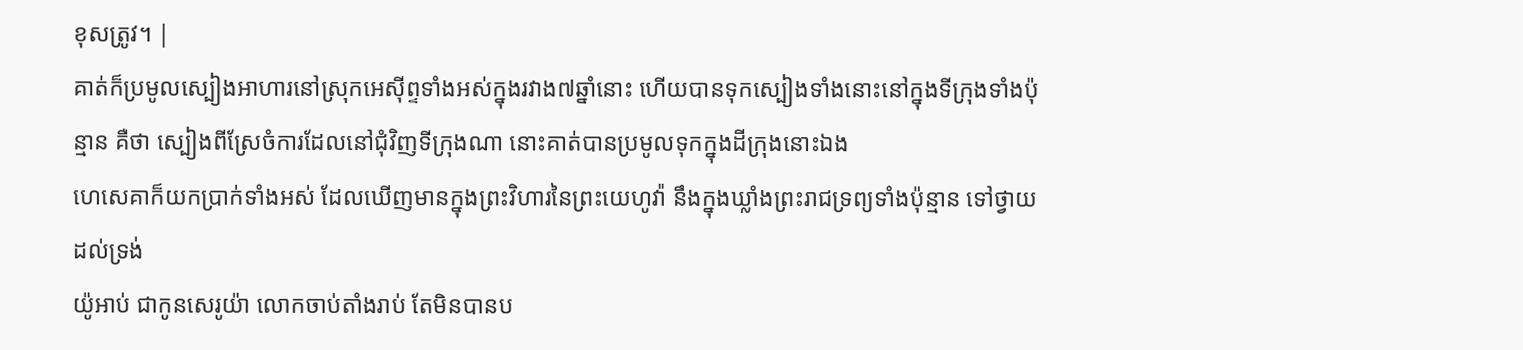ខុសត្រូវ។ |
គាត់ក៏ប្រមូលស្បៀងអាហារនៅស្រុកអេស៊ីព្ទទាំងអស់ក្នុងរវាង៧ឆ្នាំនោះ ហើយបានទុកស្បៀងទាំងនោះនៅក្នុងទីក្រុងទាំងប៉ុន្មាន គឺថា ស្បៀងពីស្រែចំការដែលនៅជុំវិញទីក្រុងណា នោះគាត់បានប្រមូលទុកក្នុងដីក្រុងនោះឯង
ហេសេគាក៏យកប្រាក់ទាំងអស់ ដែលឃើញមានក្នុងព្រះវិហារនៃព្រះយេហូវ៉ា នឹងក្នុងឃ្លាំងព្រះរាជទ្រព្យទាំងប៉ុន្មាន ទៅថ្វាយដល់ទ្រង់
យ៉ូអាប់ ជាកូនសេរូយ៉ា លោកចាប់តាំងរាប់ តែមិនបានប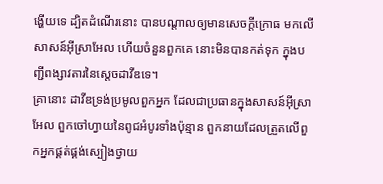ង្ហើយទេ ដ្បិតដំណើរនោះ បានបណ្តាលឲ្យមានសេចក្ដីក្រោធ មកលើសាសន៍អ៊ីស្រាអែល ហើយចំនួនពួកគេ នោះមិនបានកត់ទុក ក្នុងបញ្ជីពង្សាវតារនៃស្តេចដាវីឌទេ។
គ្រានោះ ដាវីឌទ្រង់ប្រមូលពួកអ្នក ដែលជាប្រធានក្នុងសាសន៍អ៊ីស្រាអែល ពួកចៅហ្វាយនៃពូជអំបូរទាំងប៉ុន្មាន ពួកនាយដែលត្រួតលើពួកអ្នកផ្គត់ផ្គង់ស្បៀងថ្វាយ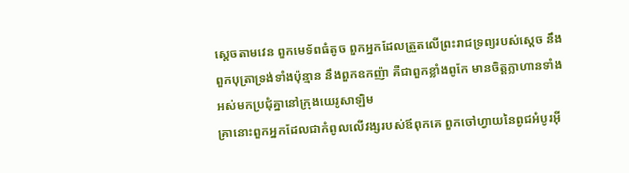ស្តេចតាមវេន ពួកមេទ័ពធំតូច ពួកអ្នកដែលត្រួតលើព្រះរាជទ្រព្យរបស់ស្តេច នឹងពួកបុត្រាទ្រង់ទាំងប៉ុន្មាន នឹងពួកឧកញ៉ា គឺជាពួកខ្លាំងពូកែ មានចិត្តក្លាហានទាំងអស់មកប្រជុំគ្នានៅក្រុងយេរូសាឡិម
គ្រានោះពួកអ្នកដែលជាកំពូលលើវង្សរបស់ឪពុកគេ ពួកចៅហ្វាយនៃពូជអំបូរអ៊ី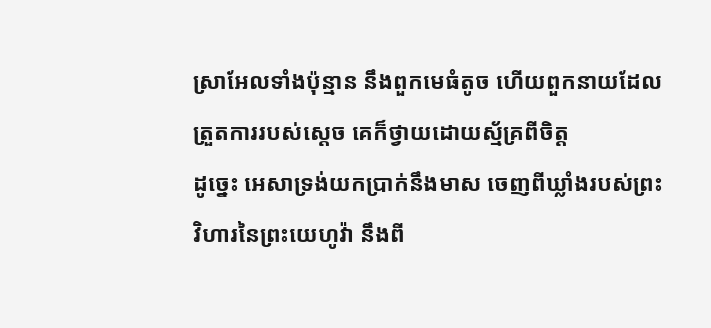ស្រាអែលទាំងប៉ុន្មាន នឹងពួកមេធំតូច ហើយពួកនាយដែលត្រួតការរបស់ស្តេច គេក៏ថ្វាយដោយស្ម័គ្រពីចិត្ត
ដូច្នេះ អេសាទ្រង់យកប្រាក់នឹងមាស ចេញពីឃ្លាំងរបស់ព្រះវិហារនៃព្រះយេហូវ៉ា នឹងពី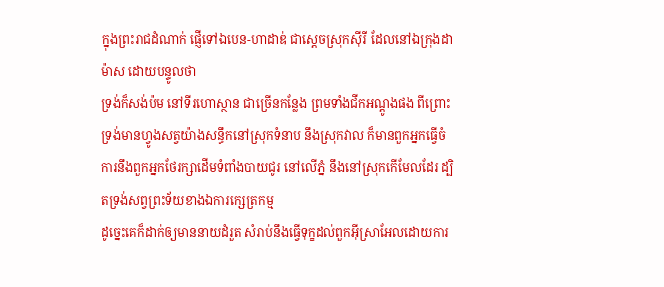ក្នុងព្រះរាជដំណាក់ ផ្ញើទៅឯបេន-ហាដាឌ់ ជាស្តេចស្រុកស៊ីរី ដែលនៅឯក្រុងដាម៉ាស ដោយបន្ទូលថា
ទ្រង់ក៏សង់ប៉ម នៅទីរហោស្ថាន ជាច្រើនកន្លែង ព្រមទាំងជីកអណ្តូងផង ពីព្រោះទ្រង់មានហ្វូងសត្វយ៉ាងសន្ធឹកនៅស្រុកទំនាប នឹងស្រុកវាល ក៏មានពួកអ្នកធ្វើចំការនឹងពួកអ្នកថែរក្សាដើមទំពាំងបាយជូរ នៅលើភ្នំ នឹងនៅស្រុកកើមែលដែរ ដ្បិតទ្រង់សព្វព្រះទ័យខាងឯការក្សេត្រកម្ម
ដូច្នេះគេក៏ដាក់ឲ្យមាននាយដំរួត សំរាប់នឹងធ្វើទុក្ខដល់ពួកអ៊ីស្រាអែលដោយការ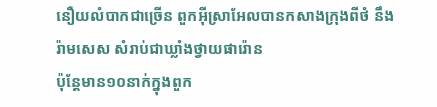នឿយលំបាកជាច្រើន ពួកអ៊ីស្រាអែលបានកសាងក្រុងពីថំ នឹងរ៉ាមសេស សំរាប់ជាឃ្លាំងថ្វាយផារ៉ោន
ប៉ុន្តែមាន១០នាក់ក្នុងពួក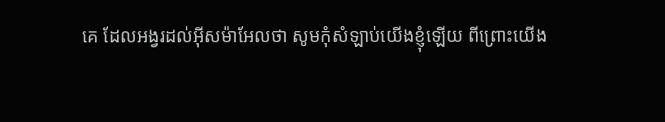គេ ដែលអង្វរដល់អ៊ីសម៉ាអែលថា សូមកុំសំឡាប់យើងខ្ញុំឡើយ ពីព្រោះយើង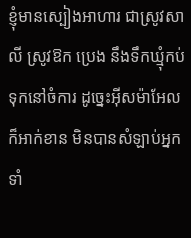ខ្ញុំមានស្បៀងអាហារ ជាស្រូវសាលី ស្រូវឱក ប្រេង នឹងទឹកឃ្មុំកប់ទុកនៅចំការ ដូច្នេះអ៊ីសម៉ាអែលក៏អាក់ខាន មិនបានសំឡាប់អ្នកទាំ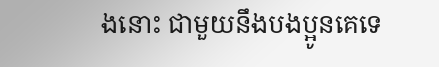ងនោះ ជាមួយនឹងបងប្អូនគេទេ